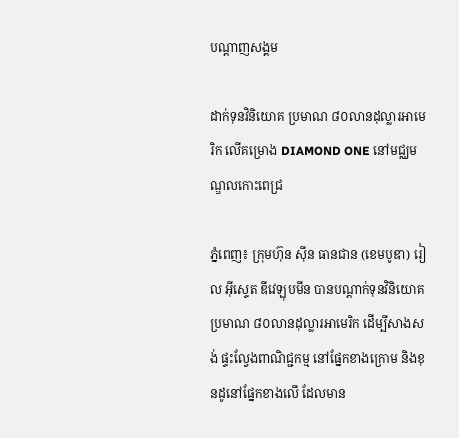បណ្តាញសង្គម

ដាក់ទុនវិនិយោគ ប្រមាណ ៨០លានដុល្លារអាមេរិក លើគម្រោង DIAMOND ONE នៅមជ្ឈមណ្ឌលកោះពេជ្រ

ភ្នំពេញ៖ ក្រុមហ៊ុន ស៊ីន ធានជាន (ខេមបូឌា) រៀល អ៊ីស្ទេត ឌីវេឡុបមីន បានបណ្ដាក់ទុនវិនិយោគ ប្រមាណ ៨០លានដុល្លារអាមេរិក ដើម្បីសាងសង់ ផ្ទះល្វែងពាណិជ្ជកម្ម នៅផ្នែកខាងក្រោម និងខុនដូនៅផ្នែកខាងលើ ដែលមាន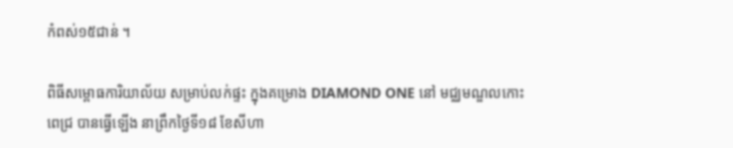កំពស់១៥ជាន់ ។

ពិធីសម្ពោធការិយាល័យ សម្រាប់លក់ផ្ទះ ក្នុងគម្រោង DIAMOND ONE នៅ មជ្ឈមណ្ឌលកោះពេជ្រ បានធ្វើឡើង នាព្រឹកថ្ងៃទី១៨ ខែសីហា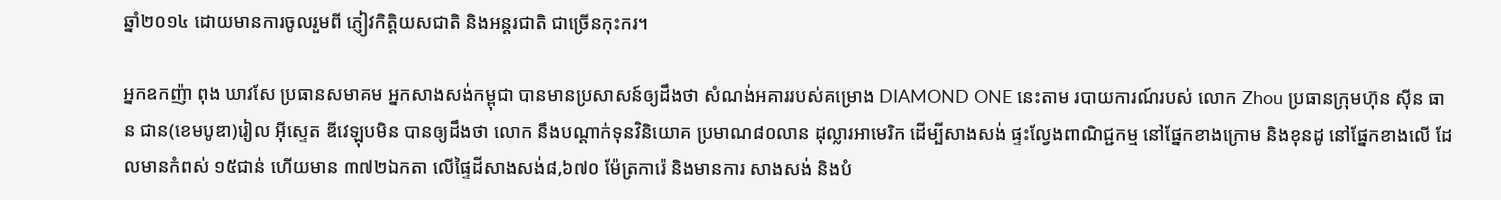ឆ្នាំ២០១៤ ដោយមានការចូលរួមពី ភ្ញៀវកិត្តិយសជាតិ និងអន្តរជាតិ ជាច្រើនកុះករ។

អ្នកឧកញ៉ា ពុង ឃាវសែ ប្រធានសមាគម អ្នកសាងសង់កម្ពុជា បានមានប្រសាសន៍ឲ្យដឹងថា សំណង់អគាររបស់គម្រោង DIAMOND ONE នេះតាម របាយការណ៍របស់ លោក Zhou ប្រធានក្រុមហ៊ុន ស៊ីន ធាន ជាន(ខេមបូឌា)រៀល អ៊ីស្ទេត ឌីវេឡុបមិន បានឲ្យដឹងថា លោក នឹងបណ្ដាក់ទុនវិនិយោគ ប្រមាណ៨០លាន ដុល្លារអាមេរិក ដើម្បីសាងសង់ ផ្ទះល្វែងពាណិជ្ជកម្ម នៅផ្នែកខាងក្រោម និងខុនដូ នៅផ្នែកខាងលើ ដែលមានកំពស់ ១៥ជាន់ ហើយមាន ៣៧២ឯកតា លើផ្ទៃដីសាងសង់៨,៦៧០ ម៉ែត្រការ៉េ និងមានការ សាងសង់ និងបំ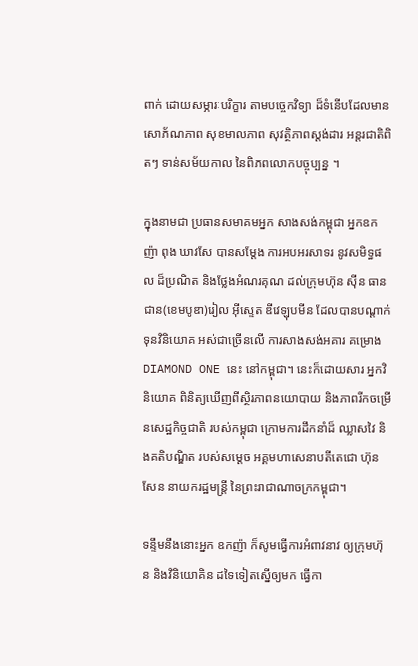ពាក់ ដោយសម្ភារៈបរិក្ខារ តាមបច្ចេកវិទ្យា ដ៏ទំនើបដែលមាន សោភ័ណភាព សុខមាលភាព សុវត្ថិភាពស្តង់ដារ អន្តរជាតិពិតៗ ទាន់សម័យកាល នៃពិភពលោកបច្ចុប្បន្ន ។

ក្នុងនាមជា ប្រធានសមាគមអ្នក សាងសង់កម្ពុជា អ្នកឧកញ៉ា ពុង ឃាវសែ បានសម្តែង ការអបអរសាទរ នូវសមិទ្ធផល ដ៏ប្រណិត និងថ្លែងអំណរគុណ ដល់ក្រុមហ៊ុន ស៊ីន ធានជាន(ខេមបូឌា)រៀល អ៊ីស្ទេត ឌីវេឡុបមីន ដែលបានបណ្ដាក់ទុនវិនិយោគ អស់ជាច្រើនលើ ការសាងសង់អគារ គម្រោង DIAMOND ONE នេះ នៅកម្ពុជា។ នេះក៏ដោយសារ អ្នកវិនិយោគ ពិនិត្យឃើញពីស្ថិរភាពនយោបាយ និងភាពរីកចម្រើនសេដ្ឋកិច្ចជាតិ របស់កម្ពុជា ក្រោមការដឹកនាំដ៏ ឈ្លាសវៃ និងគតិបណ្ឌិត របស់សម្ដេច អគ្គមហាសេនាបតីតេជោ ហ៊ុន សែន នាយករដ្ឋមន្ត្រី នៃព្រះរាជាណាចក្រកម្ពុជា។

ទន្ទឹមនឹងនោះអ្នក ឧកញ៉ា ក៏សូមធ្វើការអំពាវនាវ ឲ្យក្រុមហ៊ុន និងវិនិយោគិន ដទៃទៀតស្នើឲ្យមក ធ្វើកា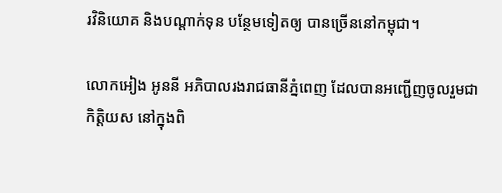រវិនិយោគ និងបណ្តាក់ទុន បន្ថែមទៀតឲ្យ បានច្រើននៅកម្ពុជា។

លោកអៀង អូននី អភិបាលរងរាជធានីភ្នំពេញ ដែលបានអញ្ជើញចូលរួមជា កិត្តិយស នៅក្នុងពិ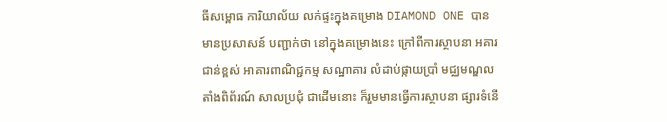ធីសម្ពោធ ការិយាល័យ លក់ផ្ទះក្នុងគម្រោង DIAMOND ONE បាន មានប្រសាសន៍ បញ្ជាក់ថា នៅក្នុងគម្រោងនេះ ក្រៅពីការស្ថាបនា អគារជាន់ខ្ពស់ អាគារពាណិជ្ជកម្ម សណ្ឋាគារ លំដាប់ផ្កាយប្រាំ មជ្ឈមណ្ឌល តាំងពិព័រណ៍ សាលប្រជុំ ជាដើមនោះ ក៏រួមមានធ្វើការស្ថាបនា ផ្សារទំនើ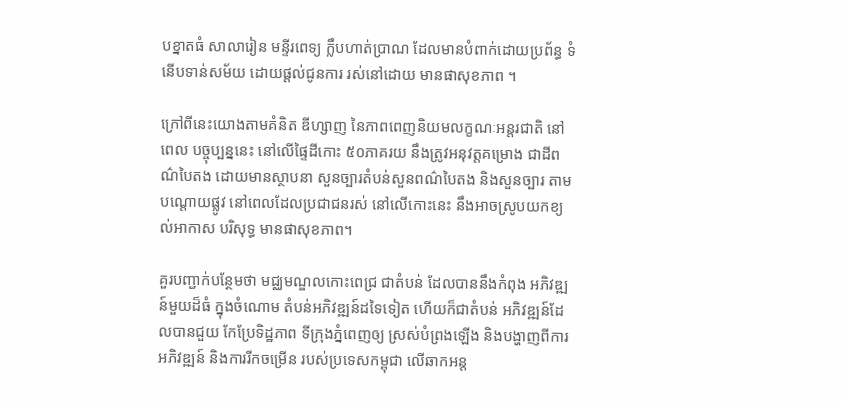បខ្នាតធំ សាលារៀន មន្ទីរពេទ្យ ក្លឹបហាត់ប្រាណ ដែលមានបំពាក់ដោយប្រព័ន្ធ ទំនើបទាន់សម័យ ដោយផ្តល់ជូនការ រស់នៅដោយ មានផាសុខភាព ។

ក្រៅពីនេះយោងតាមគំនិត ឌីហ្សាញ នៃភាពពេញនិយមលក្ខណៈអន្តរជាតិ នៅពេល បច្ចុប្បន្ននេះ នៅលើផ្ទៃដីកោះ ៥០ភាគរយ នឹងត្រូវអនុវត្តគម្រោង ជាដីពណ៌បៃតង ដោយមានស្ថាបនា សួនច្បារតំបន់សួនពណ៌បៃតង និងសួនច្បារ តាមបណ្តោយផ្លូវ នៅពេលដែលប្រជាជនរស់ នៅលើកោះនេះ នឹងអាចស្រូបយកខ្យល់អាកាស បរិសុទ្ធ មានផាសុខភាព។

គួរបញ្ជាក់បន្ថែមថា មជ្ឈមណ្ឌលកោះពេជ្រ ជាតំបន់ ដែលបាននឹងកំពុង អភិវឌ្ឍន៍មួយដ៏ធំ ក្នុងចំណោម តំបន់អភិវឌ្ឍន៍ដទៃទៀត ហើយក៏ជាតំបន់ អភិវឌ្ឍន៍ដែលបានជួយ កែប្រែទិដ្ឋភាព ទីក្រុងភ្នំពេញឲ្យ ស្រស់បំព្រងឡើង និងបង្ហាញពីការអភិវឌ្ឍន៍ និងការរីកចម្រើន របស់ប្រទេសកម្ពុជា លើឆាកអន្ត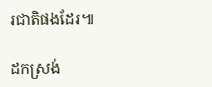រជាតិផងដែរ៕

ដកស្រង់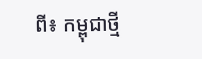ពី៖ កម្ពុជាថ្មី